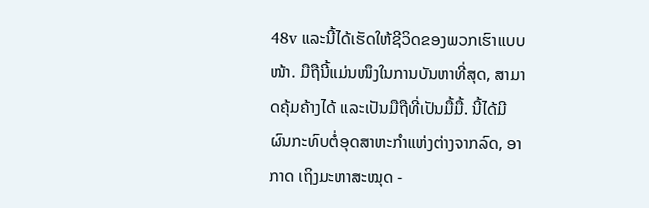48v ແລະນີ້ໄດ້ເຮັດໃຫ້ຊີວິດຂອງພວກເຮົາແບບໜ້າ. ມືຖືນີ້ແມ່ນໜຶງໃນການບັນຫາທີ່ສຸດ, ສາມາດຄຸ້ມຄ້າງໄດ້ ແລະເປັນມືຖືທີ່ເປັນມື້ມື້. ນີ້ໄດ້ມີຜົນກະທົບຕໍ່ອຸດສາຫະກຳແຫ່ງຕ່າງຈາກລົດ, ອາກາດ ເຖິງມະຫາສະໝຸດ -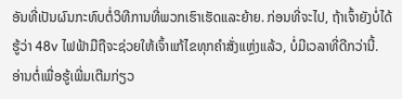ອັນທີ່ເປັນຜົນກະທົບຕໍ່ວິທີການທີ່ພວກເຮົາເຮັດແລະຍ້າຍ. ກ່ອນທີ່ຈະໄປ, ຖ້າເຈົ້າຍັງບໍ່ໄດ້ຮູ້ວ່າ 48v ໄຟຟ້າມືຖືຈະຊ່ວຍໃຫ້ເຈົ້າແກ້ໄຂທຸກຄຳສັ່ງແຫຼ່ງແລ້ວ, ບໍ່ມີເວລາທີ່ດີກວ່ານີ້. ອ່ານຕໍ່ເພື່ອຮູ້ເພີ່ມເຕີມກ່ຽວ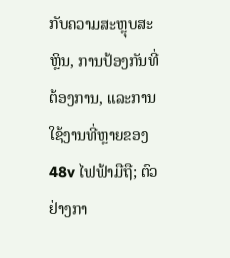ກັບຄວາມສະຫຼຸບສະຫຼິນ, ການປ້ອງກັນທີ່ຕ້ອງການ, ແລະການໃຊ້ງານທີ່ຫຼາຍຂອງ 48v ໄຟຟ້າມືຖື; ຕົວຢ່າງກາ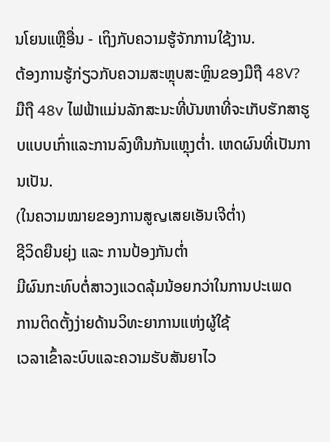ນໂຍນແຫຼືອື່ນ - ເຖິງກັບຄວາມຮູ້ຈັກການໃຊ້ງານ.
ຕ້ອງການຮູ້ກ່ຽວກັບຄວາມສະຫຼຸບສະຫຼິນຂອງມືຖື 48V?
ມືຖື 48v ໄຟຟ້າແມ່ນລັກສະນະທີ່ບັນຫາທີ່ຈະເກັບຮັກສາຮູບແບບເກົ່າແລະການລົງທືນກັນແຫຼຸງຕ່ຳ. ເຫດຜົນທີ່ເປັນການເປັນ.
(ໃນຄວາມໝາຍຂອງການສູญເສຍເອັນເຈີຕ່ຳ)
ຊີວິດຍືນຍຸ່ງ ແລະ ການປ້ອງກັນຕ່ຳ
ມີຜົນກະທົບຕໍ່ສາວງແວດລຸ້ມນ້ອຍກວ່າໃນການປະເພດ
ການຕິດຕັ້ງງ່າຍດ້ານວິທະຍາການແຫ່ງຜູ້ໃຊ້
ເວລາເຂົ້າລະບົບແລະຄວາມຮັບສັນຍາໄວ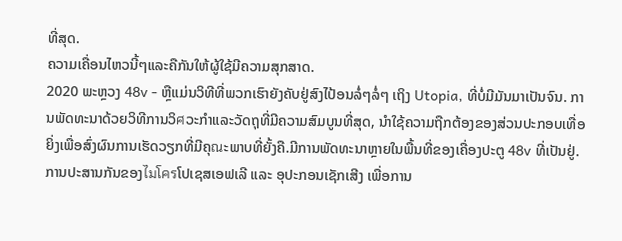ທີ່ສຸດ.
ຄວາມເຄື່ອນໄຫວນີ້ໆແລະຄືກັນໃຫ້ຜູ້ໃຊ້ມີຄວາມສຸກສາດ.
2020 ພະຫຼວງ 48v - ຫຼືແມ່ນວິທີທີ່ພວກເຮົາຍັງຄັບຢູ່ສົງໄປ້ອນລໍ່ໆລໍ່ໆ ເຖິງ Utopia, ທີ່ບໍ່ມີມັນມາເປັນຈົນ. ການພັດທະນາດ້ວຍວິທີການວິศວະກຳແລະວັດຖຸທີ່ມີຄວາມສົມບູນທີ່ສຸດ, ນຳໃຊ້ຄວາມຖືກຕ້ອງຂອງສ່ວນປະກອບເທື່ອຍິ່ງເພື່ອສົ່ງຜົນການເຮັດວຽກທີ່ມີຄຸณະພາບທີ່ຍັ້ງຄື.ມີການພັດທະນາຫຼາຍໃນພື້ນທີ່ຂອງເຄື່ອງປະຕູ 48v ທີ່ເປັນຢູ່.
ການປະສານກັນຂອງไมโครໂປເຊສເອຟເລີ ແລະ ອຸປະກອນເຊັກເສີງ ເພື່ອການ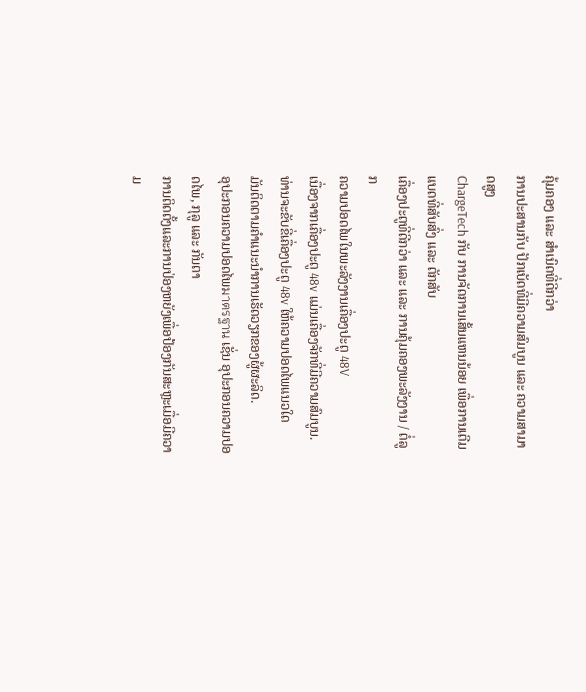ຄຸ້ມຄອງ ແລະ ສຳເນົດທີ່ດີກວ່າ
ການປະສານກັບ ປັກເບັດທີ່ມີຄວາມສົມບູນ ແລະ ຄວາມສາມາດສູງ
ChargeTech ກັບ ການຈັດການເສັ້ນແຫນນ້ອຍ ເພື່ອການເຕີມແບດທີ່ສັບສົ່ງ ແລະ ຕັກສັບ
ເຄື່ອງປະຕູທີ່ດີກວ່າ ແລະ ແລະ ການຄຸ້ມຄອງພະລັງງານ / ຕໍ່ລູກ
ຄວາມປອດໄພໃນພະລັງງານເຄື່ອງປະຕູ 48V
ເນື່ອງຈາກເຄື່ອງປະຕູ 48v ແມ່ນເຄື່ອງຈັກທີ່ມີຄວາມສົມບູນ. ທ່ານຈະຂັບຂີ່ເຄື່ອງປະຕູ 48v ໃຫ້ຄວາມປອດໄພແນວໃດ
ມັນຕິດຕາມຄຳແນະນຳການເຮັດວຽກຂອງຜູ້ຜະລິດ.
ອຸປະກອນຄວາມປອດໄພมาตรฐาน ເຊັ່ນ ອຸປະກອນຄວາມປອດໄພ, ກຸລູ ແລະ ກັນຕາ
ການຕິດຕັ້ງແລະການປ່ອງຫຍັງເພື່ອປ້ອງກັນສະຫຼະເມື່ອມີຄວາມ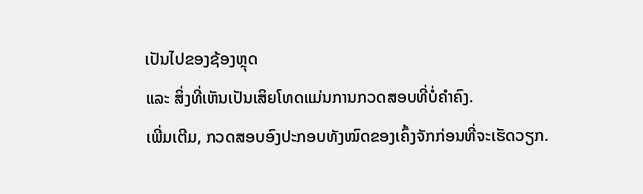ເປັນໄປຂອງຊ້ອງຫຼຸດ
ແລະ ສິ່ງທີ່ເຫັນເປັນເສິຍໂທດແມ່ນການກວດສອບທີ່ບໍ່ຄຳຄົງ.
ເພີ່ມເຕີມ, ກວດສອບອົງປະກອບທັງໝົດຂອງເຄົ້ງຈັກກ່ອນທີ່ຈະເຮັດວຽກ.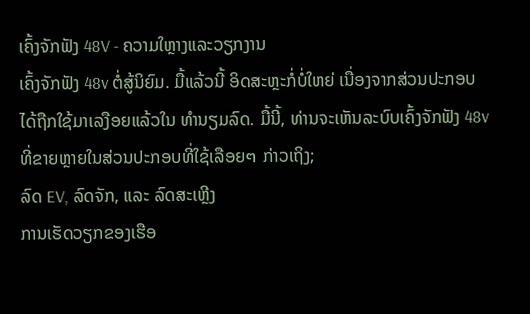ເຄົ້ງຈັກຟັງ 48V - ຄວາມໃຫຼາງແລະວຽກງານ
ເຄົ້ງຈັກຟັງ 48v ຕໍ່ສູ້ນິຍົມ. ມື້ແລ້ວນີ້ ອິດສະຫຼະກໍ່ບໍ່ໃຫຍ່ ເນື່ອງຈາກສ່ວນປະກອບໄດ້ຖືກໃຊ້ມາເລງືອຍແລ້ວໃນ ທຳນຽມລົດ. ມື້ນີ້, ທ່ານຈະເຫັນລະບົບເຄົ້ງຈັກຟັງ 48v ທີ່ຂາຍຫຼາຍໃນສ່ວນປະກອບທີ່ໃຊ້ເລືອຍๆ ກ່າວເຖິງ;
ລົດ EV, ລົດຈັກ, ແລະ ລົດສະເຫຼີງ
ການເຮັດວຽກຂອງເຮືອ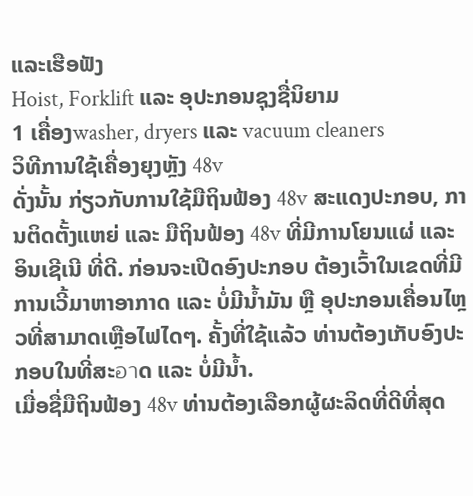ແລະເຮືອຟັງ
Hoist, Forklift ແລະ ອຸປະກອນຊຸງຊື່ນິຍາມ
1 ເຄື່ອງwasher, dryers ແລະ vacuum cleaners
ວິທີການໃຊ້ເຄື່ອງຍຸງຫຼັງ 48v
ດັ່ງນັ້ນ ກ່ຽວກັບການໃຊ້ມືຖິນຟ້ອງ 48v ສະແດງປະກອບ, ການຕິດຕັ້ງແຫຍ່ ແລະ ມືຖິນຟ້ອງ 48v ທີ່ມີການໂຍນແຜ່ ແລະ ອິນເຊີເນີ ທີ່ດີ. ກ່ອນຈະເປີດອົງປະກອບ ຕ້ອງເວົ້າໃນເຂດທີ່ມີການເວີ້ມາຫາອາກາດ ແລະ ບໍ່ມີນ້ຳມັນ ຫຼື ອຸປະກອນເຄື່ອນໄຫຼວທີ່ສາມາດເຫຼືອໄຟໄດໆ. ຄັ້ງທີ່ໃຊ້ແລ້ວ ທ່ານຕ້ອງເກັບອົງປະກອບໃນທີ່ສະอาດ ແລະ ບໍ່ມີນ້ຳ.
ເມື່ອຊື່ມືຖິນຟ້ອງ 48v ທ່ານຕ້ອງເລືອກຜູ້ຜະລິດທີ່ດີທີ່ສຸດ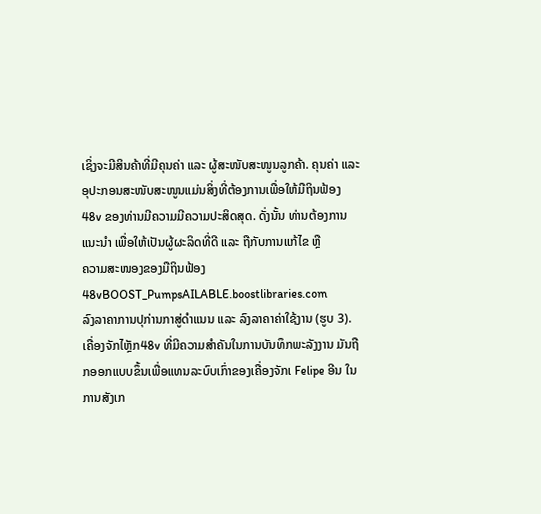ເຊິ່ງຈະມີສິນຄ້າທີ່ມີຄຸນຄ່າ ແລະ ຜູ້ສະໜັບສະໜູນລູກຄ້າ. ຄຸນຄ່າ ແລະ ອຸປະກອນສະໜັບສະໜູນແມ່ນສິ່ງທີ່ຕ້ອງການເພື່ອໃຫ້ມືຖິນຟ້ອງ 48v ຂອງທ່ານມີຄວາມມີຄວາມປະສິດສຸດ. ດັ່ງນັ້ນ ທ່ານຕ້ອງການແນະນຳ ເພື່ອໃຫ້ເປັນຜູ້ຜະລິດທີ່ດີ ແລະ ຖືກັບການແກ້ໄຂ ຫຼື
ຄວາມສະໜອງຂອງມືຖິນຟ້ອງ 48vBOOST_PumpsAILABLE.boostlibraries.com
ລົງລາຄາການປຸກ່ານກາສູ່ດຳແນນ ແລະ ລົງລາຄາຄ່າໃຊ້ງານ (ຮູບ 3). ເຄື່ອງຈັກໄຫຼັກ48v ທີ່ມີຄວາມສຳຄັນໃນການບັນທຶກພະລັງງານ ມັນຖືກອອກແບບຂຶ້ນເພື່ອແທນລະບົບເກົ່າຂອງເຄື່ອງຈັກເ Felipe ອີນ ໃນການສັງເກ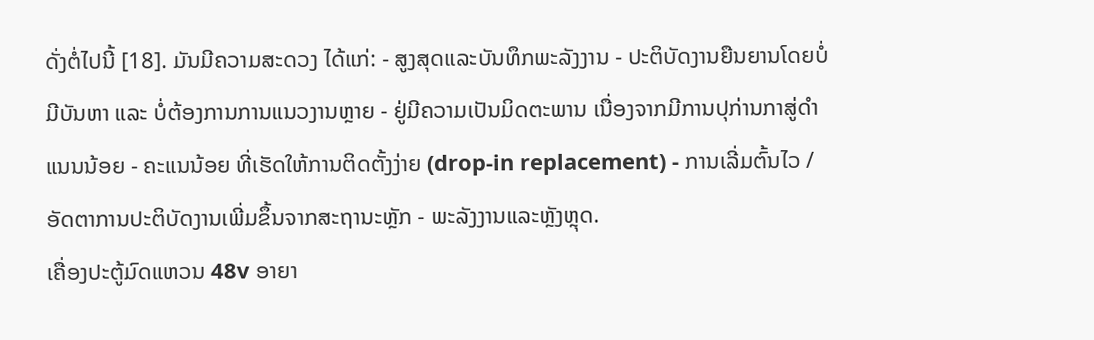ດັ່ງຕໍ່ໄປນີ້ [18]. ມັນມີຄວາມສະດວງ ໄດ້ແກ່: - ສູງສຸດແລະບັນທຶກພະລັງງານ - ປະຕິບັດງານຍືນຍານໂດຍບໍ່ມີບັນຫາ ແລະ ບໍ່ຕ້ອງການການແນວງານຫຼາຍ - ຢູ່ມີຄວາມເປັນມິດຕະພານ ເນື່ອງຈາກມີການປຸກ່ານກາສູ່ດຳແນນນ້ອຍ - ຄະແນນ້ອຍ ທີ່ເຮັດໃຫ້ການຕິດຕັ້ງງ່າຍ (drop-in replacement) - ການເລີ່ມຕົ້ນໄວ / ອັດຕາການປະຕິບັດງານເພີ່ມຂຶ້ນຈາກສະຖານະຫຼັກ - ພະລັງງານແລະຫຼັງຫຼຸດ.
ເຄື່ອງປະຕູ້ມົດແຫວນ 48v ອາຍາ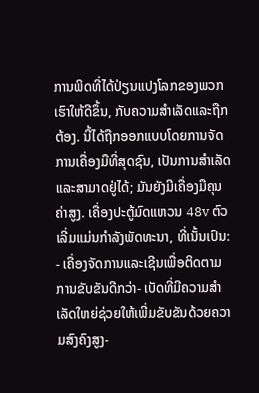ການພິດທີ່ໄດ້ປ່ຽນແປງໂລກຂອງພວກເຮົາໃຫ້ດີຂຶ້ນ, ກັບຄວາມສຳເລັດແລະຖືກຕ້ອງ. ນີ້ໄດ້ຖືກອອກແບບໂດຍການຈັດການເຄື່ອງມືທີ່ສຸດຊົນ, ເປັນການສຳເລັດແລະສາມາດຢູ່ໄດ້; ມັນຍັງມີເຄື່ອງມືຄຸນຄ່າສູງ. ເຄື່ອງປະຕູ້ມົດແຫວນ 48v ຕົວເລີ່ມແມ່ນກຳລັງພັດທະນາ, ທີ່ເນັ້ນເປົນ: - ເຄື່ອງຈັດການແລະເຊີນເພື່ອຕິດຕາມການຂັບຂັນດີກວ່າ- ເບັດທີ່ມີຄວາມສຳເລັດໃຫຍ່ຊ່ວຍໃຫ້ເພີ່ມຂັບຂັນດ້ວຍຄວາມສົງຄົງສູງ-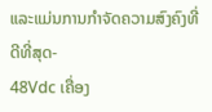ແລະແມ່ນການກຳຈັດຄວາມສົງຄົງທີ່ດີທີ່ສຸດ-
48Vdc ເຄື່ອງ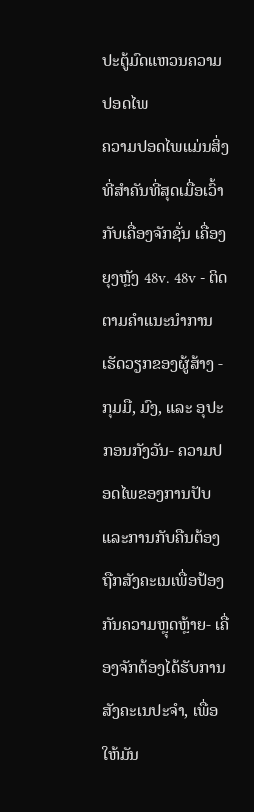ປະຕູ້ມົດແຫວນຄວາມປອດໄພ
ຄວາມປອດໄພແມ່ນສິ່ງທີ່ສຳຄັນທີ່ສຸດເມື່ອເວົ້າກັບເຄື່ອງຈັກຊັ່ນ ເຄື່ອງຍຸງຫຼັງ 48v. 48v - ຕິດຕາມຄຳແນະນຳການເຮັດວຽກຂອງຜູ້ສ້າງ - ກຸມມື, ມົງ, ແລະ ອຸປະກອນກັງວັນ- ຄວາມປອດໄພຂອງການປັບແລະການກັບຄືນຕ້ອງຖືກສັງຄະເນເພື່ອປ້ອງກັນຄວາມຫຼຸດຫຼ້າຍ- ເຄື່ອງຈັກຕ້ອງໄດ້ຮັບການສັງຄະເນປະຈຳ, ເພື່ອໃຫ້ມັນ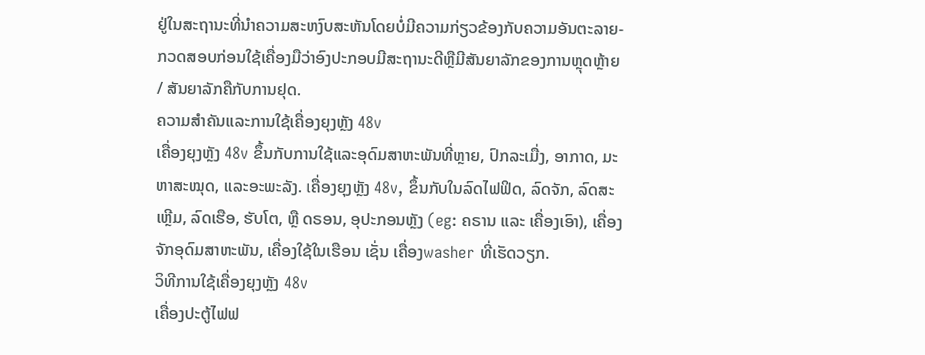ຢູ່ໃນສະຖານະທີ່ນຳຄວາມສະຫງົບສະຫັນໂດຍບໍ່ມີຄວາມກ່ຽວຂ້ອງກັບຄວາມອັນຕະລາຍ- ກວດສອບກ່ອນໃຊ້ເຄື່ອງມືວ່າອົງປະກອບມີສະຖານະດີຫຼືມີສັນຍາລັກຂອງການຫຼຸດຫຼ້າຍ / ສັນຍາລັກຄືກັບການຢຸດ.
ຄວາມສຳຄັນແລະການໃຊ້ເຄື່ອງຍຸງຫຼັງ 48v
ເຄື່ອງຍຸງຫຼັງ 48v ຂຶ້ນກັບການໃຊ້ແລະອຸດົມສາຫະພັນທີ່ຫຼາຍ, ປົກລະເມື່ງ, ອາກາດ, ມະຫາສະໝຸດ, ແລະອະພະລັງ. เຄື່ອງຍຸງຫຼັງ 48v, ຂຶ້ນກັບໃນລົດໄຟຟິດ, ລົດຈັກ, ລົດສະເຫຼີມ, ລົດເຮືອ, ຮັບໂຕ, ຫຼື ດຣອນ, ອຸປະກອນຫຼັງ (eg: ຄຣານ ແລະ ເຄື່ອງເອົາ), ເຄື່ອງຈັກອຸດົມສາຫະພັນ, ເຄື່ອງໃຊ້ໃນເຮືອນ ເຊັ່ນ ເຄື່ອງwasher ທີ່ເຮັດວຽກ.
ວິທີການໃຊ້ເຄື່ອງຍຸງຫຼັງ 48v
ເຄື່ອງປະຕູ້ໄຟຟ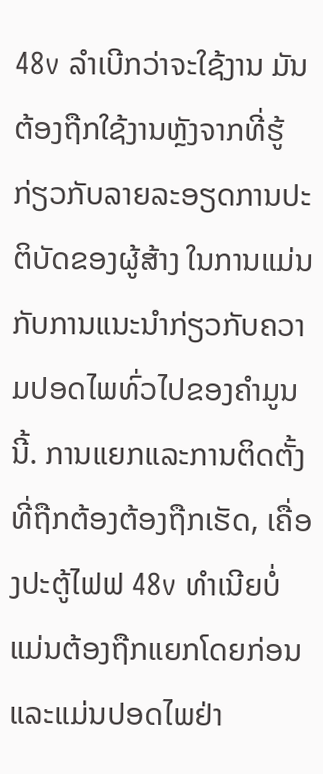48v ລຳເບີກວ່າຈະໃຊ້ງານ ມັນຕ້ອງຖືກໃຊ້ງານຫຼັງຈາກທີ່ຮູ້ກ່ຽວກັບລາຍລະອຽດການປະຕິບັດຂອງຜູ້ສ້າງ ໃນການແມ່ນກັບການແນະນຳກ່ຽວກັບຄວາມປອດໄພທົ່ວໄປຂອງຄຳມູນນີ້. ການແຍກແລະການຕິດຕັ້ງທີ່ຖືກຕ້ອງຕ້ອງຖືກເຮັດ, ເຄື່ອງປະຕູ້ໄຟຟ 48v ທຳເນີຍບໍ່ແມ່ນຕ້ອງຖືກແຍກໂດຍກ່ອນ ແລະແມ່ນປອດໄພຢ່າ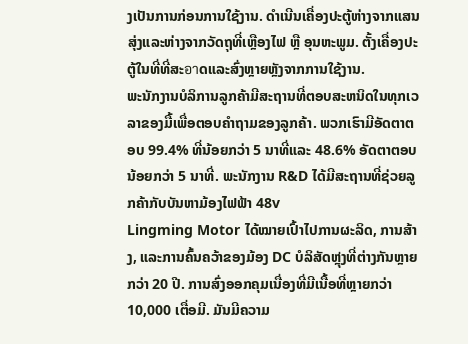ງເປັນການກ່ອນການໃຊ້ງານ. ດຳເນີນເຄື່ອງປະຕູ້ຫ່າງຈາກແສນສຸ່ງແລະຫ່າງຈາກວັດຖຸທີ່ເຫຼືອງໄຟ ຫຼື ອຸນຫະພູມ. ຕັ້ງເຄື່ອງປະຕູ້ໃນທີ່ທີ່ສະอาດແລະສົ່ງຫຼາຍຫຼັງຈາກການໃຊ້ງານ.
ພະນັກງານບໍລິການລູກຄ້າມີສະຖານທີ່ຕອບສະຫນິດໃນທຸກເວລາຂອງມື້ເພື່ອຕອບຄຳຖາມຂອງລູກຄ້າ. ພວກເຮົາມີອັດຕາຕອບ 99.4% ທີ່ນ້ອຍກວ່າ 5 ນາທີ່ແລະ 48.6% ອັດຕາຕອບນ້ອຍກວ່າ 5 ນາທີ່. ພະນັກງານ R&D ໄດ້ມີສະຖານທີ່ຊ່ວຍລູກຄ້າກັບບັນຫາມ້ອງໄຟຟ້າ 48v
Lingming Motor ໄດ້ໝາຍເປົ້າໄປການຜະລິດ, ການສ້າງ, ແລະການຄົ້ນຄວ້າຂອງມ້ອງ DC ບໍລິສັດຫຼຸ່ງທີ່ຕ່າງກັນຫຼາຍກວ່າ 20 ປີ. ການສົ່ງອອກຄຸມເນື່ອງທີ່ມີເນື້ອທີ່ຫຼາຍກວ່າ 10,000 ເຕື່ອມີ. ມັນມີຄວາມ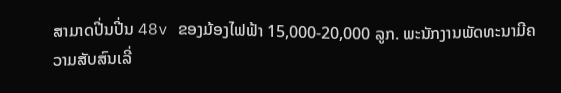ສາມາດປີ່ນປີ່ນ 48v ຂອງມ້ອງໄຟຟ້າ 15,000-20,000 ລູກ. ພະນັກງານພັດທະນາມີຄວາມສັບສົນເລີ່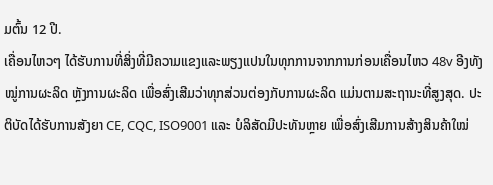ມຕົ້ນ 12 ປີ.
ເຄື່ອນໄຫວໆ ໄດ້ຮັບການທີ່ສິ່ງທີ່ມີຄວາມແຂງແລະພຽງແປນໃນທຸກການຈາກການກ່ອນເຄື່ອນໄຫວ 48v ອີງທັງໝູ່ການຜະລິດ ຫຼັງການຜະລິດ ເພື່ອສົ່ງເສີມວ່າທຸກສ່ວນຕ່ອງກັບການຜະລິດ ແມ່ນຕາມສະຖານະທີ່ສູງສຸດ. ປະຕິບັດໄດ້ຮັບການສັງຍາ CE, CQC, ISO9001 ແລະ ບໍລິສັດມີປະທັນຫຼາຍ ເພື່ອສົ່ງເສີມການສ້າງສິນຄ້າໃໝ່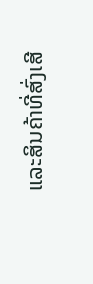ແລະສິນຄ້າທີ່ສົ່ງເສີ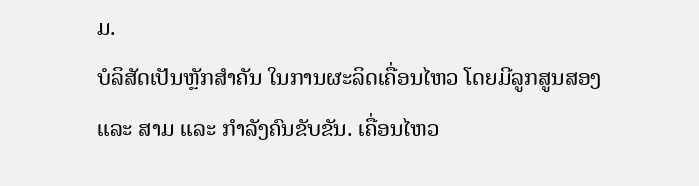ມ.
ບໍລິສັດເປັນຫຼັກສຳຄັນ ໃນການຜະລິດເຄື່ອນໄຫວ ໂດຍມີລູກສູນສອງ ແລະ ສາມ ແລະ ກຳລັງຄົນຂັບຂັນ. ເຄື່ອນໄຫວ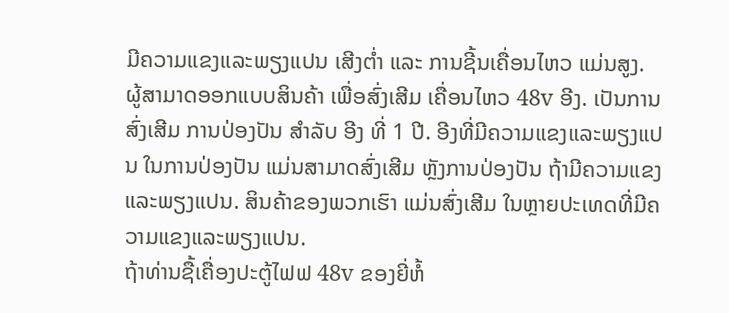ມີຄວາມແຂງແລະພຽງແປນ ເສີງຕ່ຳ ແລະ ການຊີ້ນເຄື່ອນໄຫວ ແມ່ນສູງ. ຜູ້ສາມາດອອກແບບສິນຄ້າ ເພື່ອສົ່ງເສີມ ເຄື່ອນໄຫວ 48v ອີງ. ເປັນການສົ່ງເສີມ ການປ່ອງປັນ ສຳລັບ ອີງ ທີ່ 1 ປີ. ອີງທີ່ມີຄວາມແຂງແລະພຽງແປນ ໃນການປ່ອງປັນ ແມ່ນສາມາດສົ່ງເສີມ ຫຼັງການປ່ອງປັນ ຖ້າມີຄວາມແຂງແລະພຽງແປນ. ສິນຄ້າຂອງພວກເຮົາ ແມ່ນສົ່ງເສີມ ໃນຫຼາຍປະເທດທີ່ມີຄວາມແຂງແລະພຽງແປນ.
ຖ້າທ່ານຊື້ເຄື່ອງປະຕູ້ໄຟຟ 48v ຂອງຍີ່ຫໍ້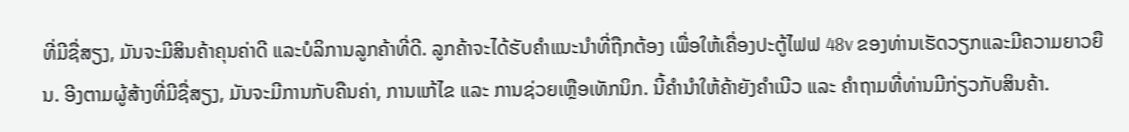ທີ່ມີຊື່ສຽງ, ມັນຈະມີສິນຄ້າຄຸນຄ່າດີ ແລະບໍລິການລູກຄ້າທີ່ດີ. ລູກຄ້າຈະໄດ້ຮັບຄຳແນະນຳທີ່ຖືກຕ້ອງ ເພື່ອໃຫ້ເຄື່ອງປະຕູ້ໄຟຟ 48v ຂອງທ່ານເຮັດວຽກແລະມີຄວາມຍາວຍືນ. ອີງຕາມຜູ້ສ້າງທີ່ມີຊື່ສຽງ, ມັນຈະມີການກັບຄືນຄ່າ, ການແກ້ໄຂ ແລະ ການຊ່ວຍເຫຼືອເທັກນິກ. ນີ້ຄໍານຳໃຫ້ຄ້າຍັງຄຳເນີວ ແລະ ຄຳຖາມທີ່ທ່ານມີກ່ຽວກັບສິນຄ້າ.